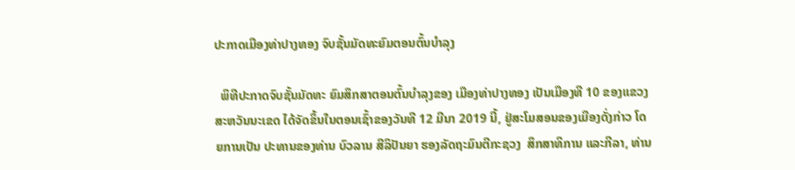ປະກາດເມືອງທ່າປາງທອງ ຈົບຊັ້ນມັດທະຍົມຕອນຕົ້ນບຳລຸງ

  ພິທີປະກາດຈົບຊັ້ນມັດທະ ຍົມສຶກສາຕອນຕົ້ນບຳລຸງຂອງ ເມືອງທ່າປາງທອງ ເປັນເມືອງທີ 10 ຂອງແຂວງສະຫວັນນະເຂດ ໄດ້ຈັດຂຶ້ນໃນຕອນເຊົ້າຂອງວັນທີ 12 ມີນາ 2019 ນີ້, ຢູ່ສະໂມສອນຂອງເມືອງດັ່ງກ່າວ ໂດຍການເປັນ ປະທານຂອງທ່ານ ບົວລານ ສີລິປັນຍາ ຮອງລັດຖະມົນຕີກະຊວງ  ສຶກສາທິການ ແລະກີລາ, ທ່ານ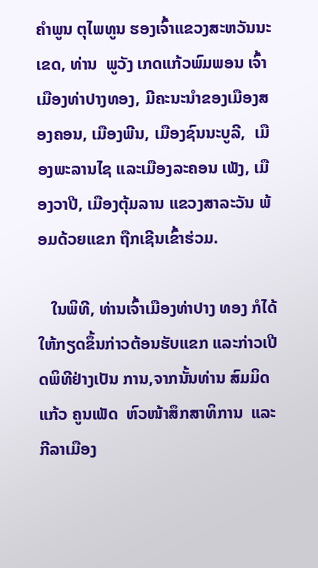ຄຳພູນ ຕຸໄພທູນ ຮອງເຈົ້າແຂວງສະຫວັນນະເຂດ, ທ່ານ  ພູວັງ ເກດແກ້ວພົມພອນ ເຈົ້າເມືອງທ່າປາງທອງ, ມີຄະນະນຳຂອງເມືອງສອງຄອນ, ເມືອງພີນ, ເມືອງຊົນນະບູລີ,  ເມືອງພະລານໄຊ ແລະເມືອງລະຄອນ ເພັງ, ເມືອງວາປີ, ເມືອງຕຸ້ມລານ ແຂວງສາລະວັນ ພ້ອມດ້ວຍແຂກ ຖືກເຊີນເຂົ້າຮ່ວມ.

   ໃນພິທີ, ທ່ານເຈົ້າເມືອງທ່າປາງ ທອງ ກໍໄດ້ໃຫ້ກຽດຂຶ້ນກ່າວຕ້ອນຮັບແຂກ ແລະກ່າວເປີດພິທີຢ່າງເປັນ ການ,ຈາກນັ້ນທ່ານ ສົມມິດ ແກ້ວ ຄູນເພັດ  ຫົວໜ້າສຶກສາທິການ  ແລະ ກີລາເມືອງ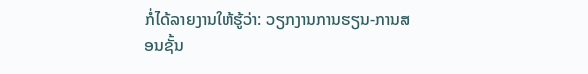ກໍ່ໄດ້ລາຍງານໃຫ້ຮູ້ວ່າ: ວຽກງານການຮຽນ-ການສອນຊັ້ນ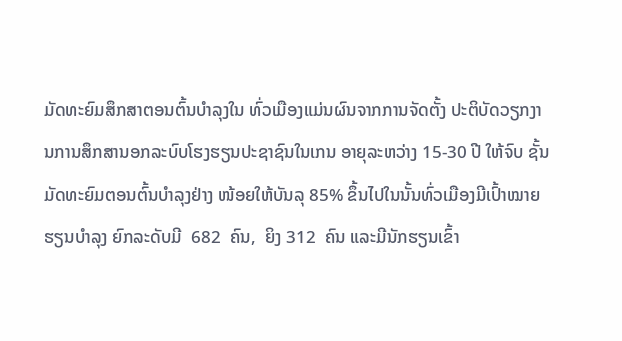ມັດທະຍົມສຶກສາຕອນຕົ້ນບຳລຸງໃນ ທົ່ວເມືອງແມ່ນຜົນຈາກການຈັດຕັ້ງ ປະຕິບັດວຽກງານການສຶກສານອກລະບົບໂຮງຮຽນປະຊາຊົນໃນເກນ ອາຍຸລະຫວ່າງ 15-30 ປີ ໃຫ້ຈົບ ຊັ້ນມັດທະຍົມຕອນຕົ້ນບໍາລຸງຢ່າງ ໜ້ອຍໃຫ້ບັນລຸ 85% ຂຶ້ນໄປໃນນັ້ນທົ່ວເມືອງມີເປົ້າໝາຍຮຽນບຳລຸງ ຍົກລະດັບມີ  682  ຄົນ,  ຍິງ 312  ຄົນ ແລະມີນັກຮຽນເຂົ້າ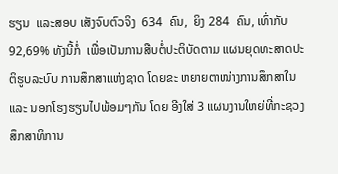ຮຽນ  ແລະສອບ ເສັງຈົບຕົວຈິງ  634  ຄົນ,  ຍິງ 284  ຄົນ, ເທົ່າກັບ 92,69% ທັງນີ້ກໍ່  ເພື່ອເປັນການສືບຕໍ່ປະຕິບັດຕາມ ແຜນຍຸດທະສາດປະຕິຮູບລະບົບ ການສຶກສາແຫ່ງຊາດ ໂດຍຂະ ຫຍາຍຕາໜ່າງການສຶກສາໃນ  ແລະ ນອກໂຮງຮຽນໄປພ້ອມໆກັນ ໂດຍ ອີງໃສ່ 3 ແຜນງານໃຫຍ່ທີ່ກະຊວງສຶກສາທິການ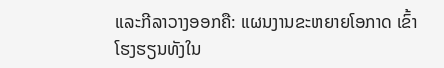ແລະກີລາວາງອອກຄື: ແຜນງານຂະຫຍາຍໂອກາດ ເຂົ້າໂຮງຮຽນທັງໃນ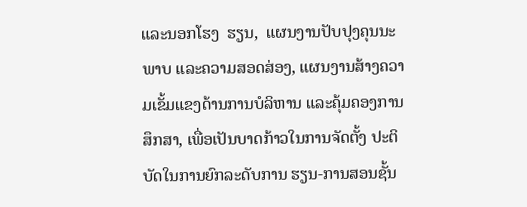ແລະນອກໂຮງ  ຮຽນ,  ແຜນງານປັບປຸງຄຸນນະພາບ ແລະຄວາມສອດສ່ອງ, ແຜນງານສ້າງຄວາມເຂັ້ມແຂງດ້ານການບໍລິຫານ ແລະຄຸ້ມຄອງການສຶກສາ, ເພື່ອເປັນບາດກ້າວໃນການຈັດຕັ້ງ ປະຕິບັດໃນການຍົກລະດັບການ ຮຽນ-ການສອນຊັ້ນ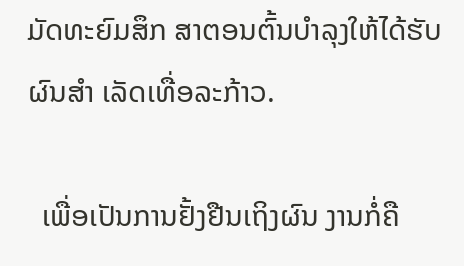ມັດທະຍົມສຶກ ສາຕອນຕົ້ນບຳລຸງໃຫ້ໄດ້ຮັບຜົນສຳ ເລັດເທື່ອລະກ້າວ.

  ເພື່ອເປັນການຢັ້ງຢືນເຖິງຜົນ ງານກໍ່ຄື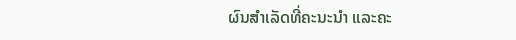ຜົນສຳເລັດທີ່ຄະນະນຳ ແລະຄະ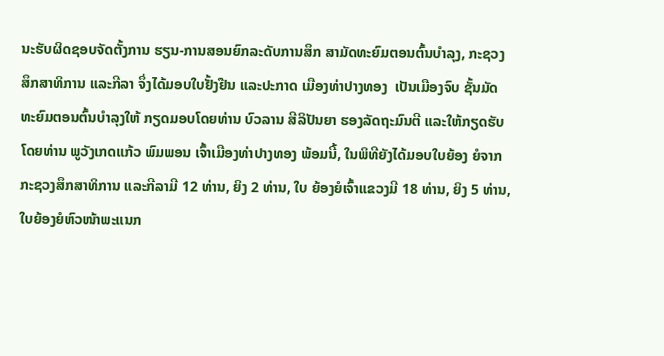ນະຮັບຜິດຊອບຈັດຕັ້ງການ ຮຽນ-ການສອນຍົກລະດັບການສຶກ ສາມັດທະຍົມຕອນຕົ້ນບຳລຸງ, ກະຊວງສຶກສາທິການ ແລະກີລາ ຈຶ່ງໄດ້ມອບໃບຢັ້ງຢືນ ແລະປະກາດ ເມືອງທ່າປາງທອງ  ເປັນເມືອງຈົບ ຊັ້ນມັດທະຍົມຕອນຕົ້ນບໍາລຸງໃຫ້ ກຽດມອບໂດຍທ່ານ ບົວລານ ສີລິປັນຍາ ຮອງລັດຖະມົນຕີ ແລະໃຫ້ກຽດຮັບໂດຍທ່ານ ພູວັງເກດແກ້ວ ພົມພອນ ເຈົ້າເມືອງທ່າປາງທອງ ພ້ອມນີ້, ໃນພິທີຍັງໄດ້ມອບໃບຍ້ອງ ຍໍຈາກກະຊວງສຶກສາທິການ ແລະກີລາມີ 12 ທ່ານ, ຍິງ 2 ທ່ານ, ໃບ ຍ້ອງຍໍເຈົ້າແຂວງມີ 18 ທ່ານ, ຍິງ 5 ທ່ານ, ໃບຍ້ອງຍໍຫົວໜ້າພະແນກ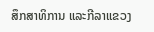ສຶກສາທິການ ແລະກີລາແຂວງ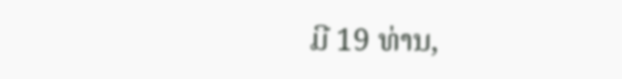ມີ 19 ທ່ານ,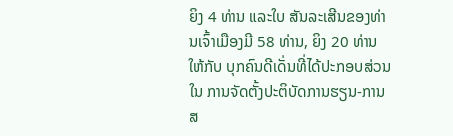ຍິງ 4 ທ່ານ ແລະໃບ ສັນລະເສີນຂອງທ່ານເຈົ້າເມືອງມີ 58 ທ່ານ, ຍິງ 20 ທ່ານ ໃຫ້ກັບ ບຸກຄົນດີເດັ່ນທີ່ໄດ້ປະກອບສ່ວນໃນ ການຈັດຕັ້ງປະຕິບັດການຮຽນ-ການສ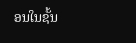ອນໃນຊັ້ນ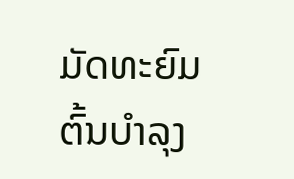ມັດທະຍົມຕົ້ນບຳລຸງ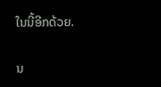ໃນນີ້ອີກດ້ວຍ.

ນ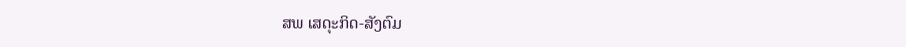ສພ ເສດຸະກິດ-ສັງຕົມ